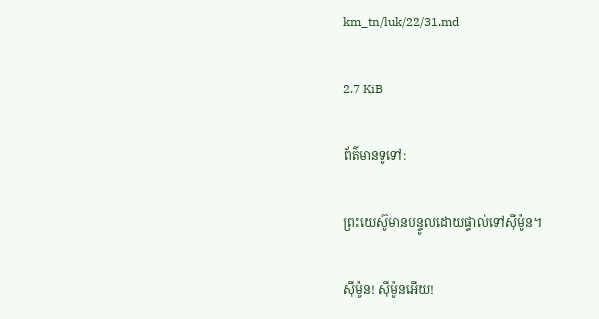km_tn/luk/22/31.md

2.7 KiB

ព័ត៌មានទូទៅ:

ព្រះយេស៊ូមានបន្ទូលដោយផ្ទាល់ទៅស៊ីម៉ូន។

ស៊ីម៉ូន! ស៊ីម៉ូនអើយ!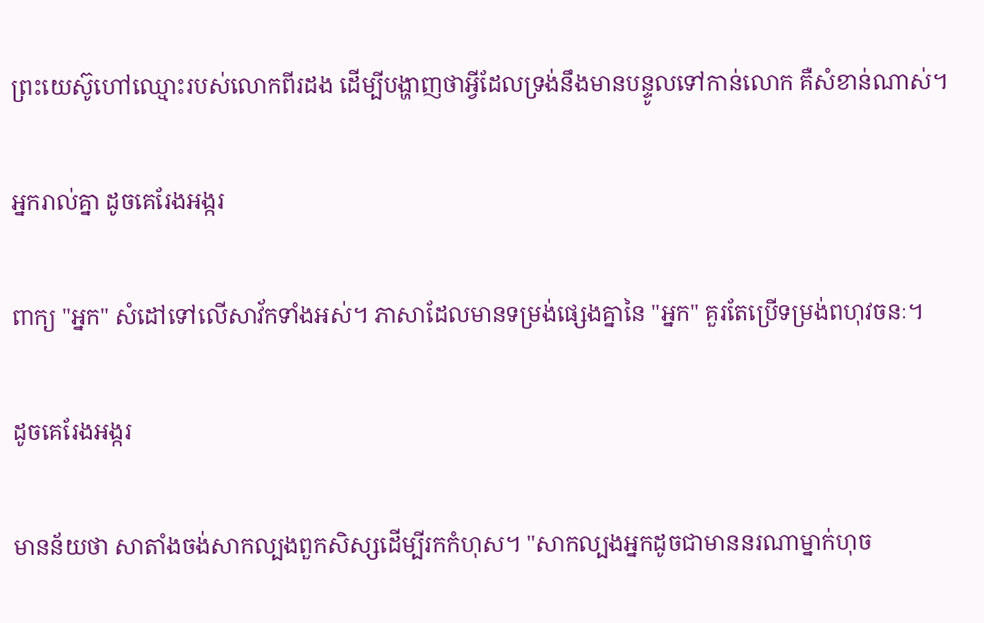ព្រះយេស៊ូហៅឈ្មោះរបស់លោកពីរដង ដើម្បីបង្ហាញថាអ្វីដែលទ្រង់នឹងមានបន្ទូលទៅកាន់លោក គឺសំខាន់ណាស់។

អ្នករាល់គ្នា ដូចគេរែងអង្ករ

ពាក្យ "អ្នក" សំដៅទៅលើសាវ័កទាំងអស់។ ភាសាដែលមានទម្រង់ផ្សេងគ្នានៃ "អ្នក" គួរតែប្រើទម្រង់ពហុវចនៈ។

ដូចគេរែងអង្ករ

មានន័យថា សាតាំងចង់សាកល្បងពួកសិស្សដើម្បីរកកំហុស។ "សាកល្បងអ្នកដូចជាមាននរណាម្នាក់ហុច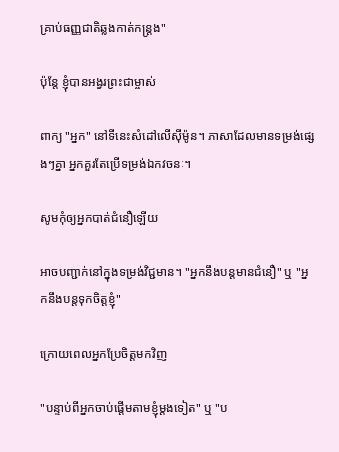គ្រាប់ធញ្ញជាតិឆ្លងកាត់កន្ត្រង"

ប៉ុន្តែ ខ្ញុំបានអង្វរព្រះជាម្ចាស់

ពាក្យ "អ្នក" នៅទីនេះសំដៅលើស៊ីម៉ូន។ ភាសាដែលមានទម្រង់ផ្សេងៗគ្នា អ្នកគួរតែប្រើទម្រង់ឯកវចនៈ។

សូមកុំឲ្យអ្នកបាត់ជំនឿឡើយ

អាចបញ្ជាក់នៅក្នុងទម្រង់វិជ្ជមាន។ "អ្នកនឹងបន្តមានជំនឿ" ឬ "អ្នកនឹងបន្តទុកចិត្តខ្ញុំ"

ក្រោយពេលអ្នកប្រែចិត្តមកវិញ

"បន្ទាប់ពីអ្នកចាប់ផ្តើមតាមខ្ញុំម្តងទៀត" ឬ "ប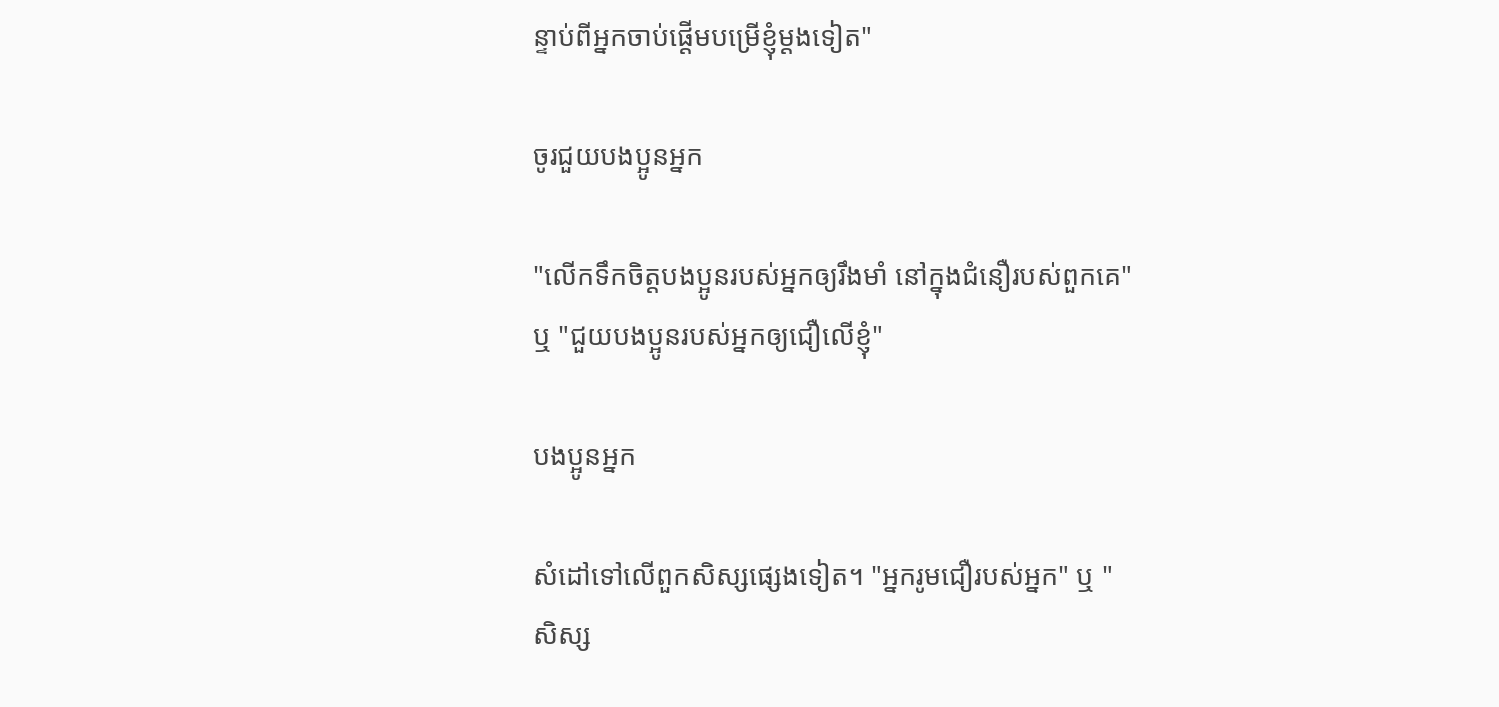ន្ទាប់ពីអ្នកចាប់ផ្តើមបម្រើខ្ញុំម្តងទៀត"

ចូរជួយបងប្អូនអ្នក

"លើកទឹកចិត្តបងប្អូនរបស់អ្នកឲ្យរឹងមាំ នៅក្នុងជំនឿរបស់ពួកគេ" ឬ "ជួយបងប្អូនរបស់អ្នកឲ្យជឿលើខ្ញុំ"

បងប្អូនអ្នក

សំដៅទៅលើពួកសិស្សផ្សេងទៀត។ "អ្នករូមជឿរបស់អ្នក" ឬ "សិស្ស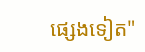ផ្សេងទៀត"